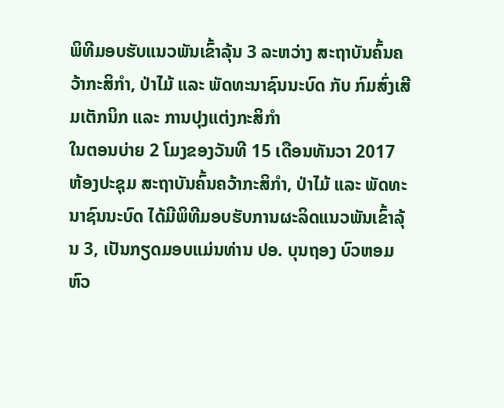ພິທີມອບຮັບແນວພັນເຂົ້າລຸ້ນ 3 ລະຫວ່າງ ສະຖາບັນຄົ້ນຄວ້າກະສິກໍາ, ປ່າໄມ້ ແລະ ພັດທະນາຊົນນະບົດ ກັບ ກົມສົ່ງເສີມເຕັກນິກ ແລະ ການປຸງແຕ່ງກະສິກໍາ
ໃນຕອນບ່າຍ 2 ໂມງຂອງວັນທີ 15 ເດືອນທັນວາ 2017 ຫ້ອງປະຊຸມ ສະຖາບັນຄົ້ນຄວ້າກະສິກໍາ, ປ່າໄມ້ ແລະ ພັດທະນາຊົນນະບົດ ໄດ້ມີພິທີມອບຮັບການຜະລິດແນວພັນເຂົ້າລຸ້ນ 3, ເປັນກຽດມອບແມ່ນທ່ານ ປອ. ບຸນຖອງ ບົວຫອມ ຫົວ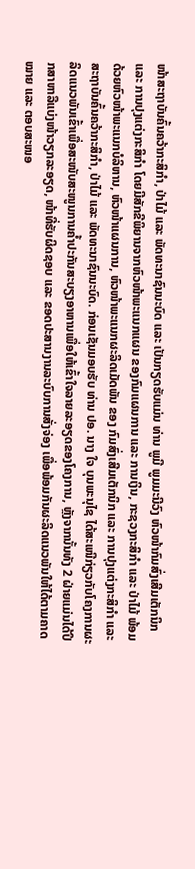ໜ້າສະຖາບັນຄົ້ນຄວ້າກະສິກໍາ, ປ່າໄມ້ ແລະ ພັດທະນາຊົນນະບົດ ແລະ ເປັນກຽດຮັບແມ່ນ ທ່ານ ພູມີ ພູມມະນີວົງ ຫົວໜ້າກົມສົ່ງເສີມເຕັກນິກ ແລະ ການປຸງແຕ່ງກະສິກໍາ ໂດຍມີສັກຂີພິຍານຈາກຫົວໜ້າພະແນກແຜນ ຂອງກົມແຜນການ ແລະ ການເງິນ, ກະຊວງກະສິກໍາ ແລະ ປ່າໄມ້ ພ້ອມດ້ວຍຫົວໜ້າພະແນກບໍລິຫານ, ຫົວໜ້າແຜນການ, ຫົວໜ້າພະແນກຜະລິດເມັດພັນ ຂອງ ກົມສົ່ງເສີມເຕັກນິກ ແລະ ການປຸງແຕ່ງກະສິກໍາ ແລະ ສະຖາບັນຄົ້ນຄວ້າກະສິກໍາ, ປ່າໄມ້ ແລະ ພັດທະນາຊົນນະບົດ. ກ່ອນເຊັນມອບຮັບ ທ່ານ ປອ. ນາງ ໃຈ ບຸນພະນຸໄຊ ໄດ້ສະເໜີກ່ຽວກັບໂຄງການຜະລິດແນວພັນເຂົ້າເພື່ອສະໜັບສະໜູນການຄໍ້າປະກັນສະບຽງອາຫານເພື່ອໃຫ້ເຂົ້າໃຈລາຍລະອຽດຂອງໂຄງການ, ຫຼັງຈາກນັ້ນທັງ 2 ຝ່າຍແມ່ນໄດ້ປຶກສາຫາລືແບ່ງໜ້າວຽກລະອຽດ, ໜ້າທີ່ຮັບຜິດຊອບ ແລະ ຂອດປະສານງານລະບົບການສັ່ງຈ່ອງ ເພື່ອພ້ອມກັນຜະລິດແນວພັນໃຫ້ໄດ້ຕາມຄາດໝາຍ ແລະ ຕອບສະໜອ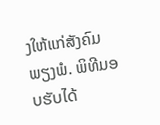ງໃຫ້ແກ່ສັງຄົມພຽງພໍ. ພິທີມອບຮັບໄດ້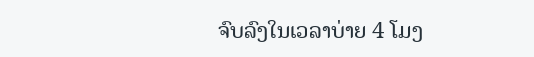ຈົບລົງໃນເວລາບ່າຍ 4 ໂມງ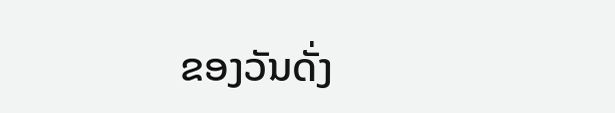ຂອງວັນດັ່ງ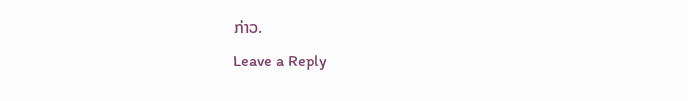ກ່າວ.
Leave a Reply